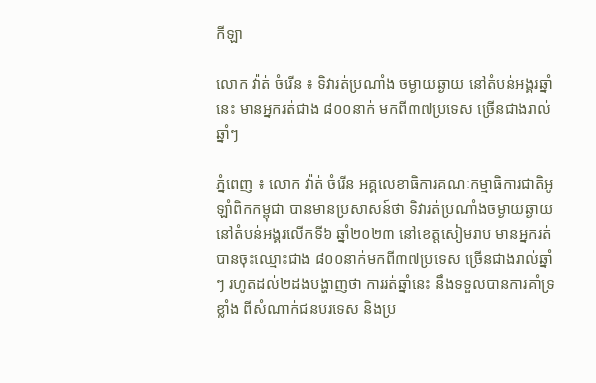កីឡា

លោក វ៉ាត់ ចំរើន ៖ ទិវារត់ប្រណាំង ចម្ងាយឆ្ងាយ នៅតំបន់អង្គរឆ្នាំនេះ មានអ្នករត់ជាង ៨០០នាក់ មកពី៣៧ប្រទេស ច្រើនជាងរាល់ឆ្នាំៗ

ភ្នំពេញ ៖ លោក វ៉ាត់ ចំរើន អគ្គលេខាធិការគណៈកម្មាធិការជាតិអូឡាំពិកកម្ពុជា បានមានប្រសាសន៍ថា ទិវារត់ប្រណាំងចម្ងាយឆ្ងាយ នៅតំបន់អង្គរលើកទី៦ ឆ្នាំ២០២៣ នៅខេត្តសៀមរាប មានអ្នករត់បានចុះឈ្មោះជាង ៨០០នាក់មកពី៣៧ប្រទេស ច្រើនជាងរាល់ឆ្នាំៗ រហូតដល់២ដងបង្ហាញថា ការរត់ឆ្នាំនេះ នឹងទទួលបានការគាំទ្រខ្លាំង ពីសំណាក់ជនបរទេស និងប្រ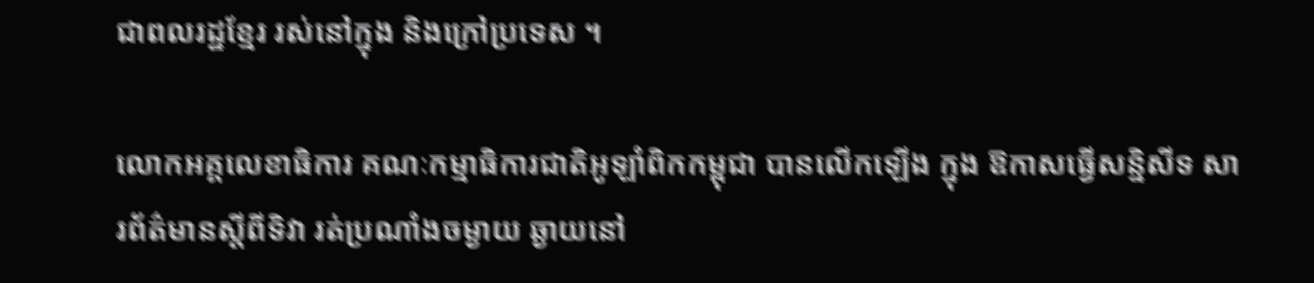ជាពលរដ្ឋខ្មែរ រស់នៅក្នុង និងក្រៅប្រទេស ។

លោកអគ្គលេខាធិការ គណៈកម្មាធិការជាតិអូឡាំពិកកម្ពុជា បានលើកឡើង ក្នុង ឱកាសធ្វើសន្និសីទ សារព័ត៌មានស្តីពីទិវា រត់ប្រណាំងចម្ងាយ ឆ្ងាយនៅ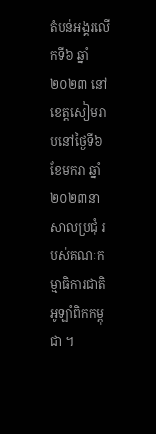តំបន់អង្គរលើកទី៦ ឆ្នាំ២០២៣ នៅខេត្តសៀមរាបនៅថ្ងៃទី៦ ខែមករា ឆ្នាំ ២០២៣នាសាលប្រជុំ របស់គណៈកម្មាធិការជាតិអូឡាំពិកកម្ពុជា ។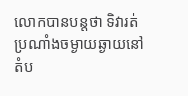លោកបានបន្តថា ទិវារត់ប្រណាំងចម្ងាយឆ្ងាយនៅតំប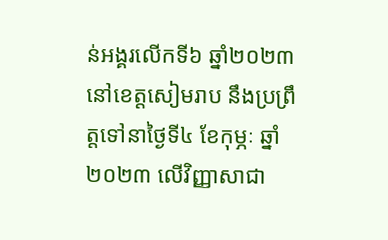ន់អង្គរលើកទី៦ ឆ្នាំ២០២៣ នៅខេត្តសៀមរាប នឹងប្រព្រឹត្តទៅនាថ្ងៃទី៤ ខែកុម្ភៈ ឆ្នាំ២០២៣ លើវិញ្ញាសាជា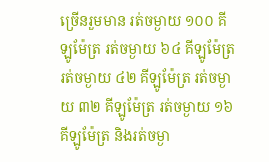ច្រើនរួមមាន រត់ចម្ងាយ ១០០ គីឡូម៉ែត្រ រត់ចម្ងាយ ៦៤ គីឡូម៉ែត្រ រត់ចម្ងាយ ៤២ គីឡូម៉ែត្រ រត់ចម្ងាយ ៣២ គីឡូម៉ែត្រ រត់ចម្ងាយ ១៦ គីឡូម៉ែត្រ និងរត់ចម្ងា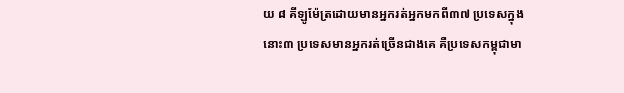យ ៨ គីឡូម៉ែត្រដោយមានអ្នករត់អ្នកមកពី៣៧ ប្រទេសក្នុងនោះ៣ ប្រទេសមានអ្នករត់ច្រើនជាងគេ គឺប្រទេសកម្ពុជាមា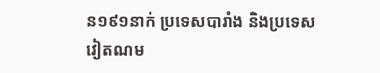ន១៩១នាក់ ប្រទេសបារាំង និងប្រទេសវៀតណម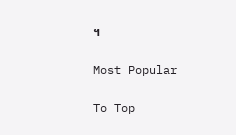។

Most Popular

To Top